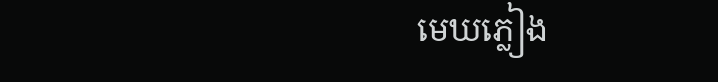មេឃភ្លៀង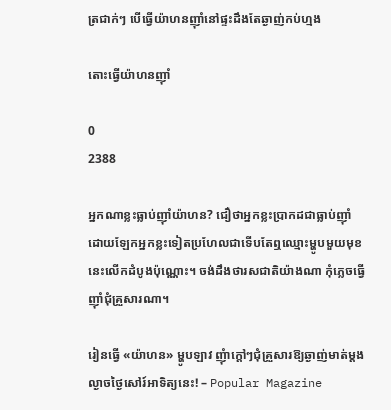ត្រជាក់ៗ បើធ្វើយ៉ាហនញ៉ាំនៅផ្ទះដឹងតែឆ្ងាញ់កប់ហ្មង

តោះធ្វើយ៉ាហនញ៉ាំ

0
2388

អ្នកណាខ្លះធ្លាប់ញ៉ាំយ៉ាហន? ជឿថាអ្នកខ្លះប្រាកដជាធ្លាប់ញ៉ាំ ដោយឡែកអ្នកខ្លះទៀតប្រហែលជាទើបតែឮឈ្មោះម្ហូបមួយមុខនេះលើកដំបូងប៉ុណ្ណោះ។ ចង់ដឹងថារសជាតិយ៉ាងណា កុំភ្លេចធ្វើញ៉ាំជុំគ្រួសារណា។

រៀនធ្វើ «យ៉ាហន» ម្ហូបឡាវ ញុំាក្តៅៗជុំគ្រួសារឱ្យឆ្ងាញ់មាត់ម្តង  ល្ងាចថ្ងៃសៅរ៍អាទិត្យនេះ! – Popular Magazine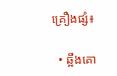គ្រឿងផ្សំ៖

  • ឆ្អឹងគោ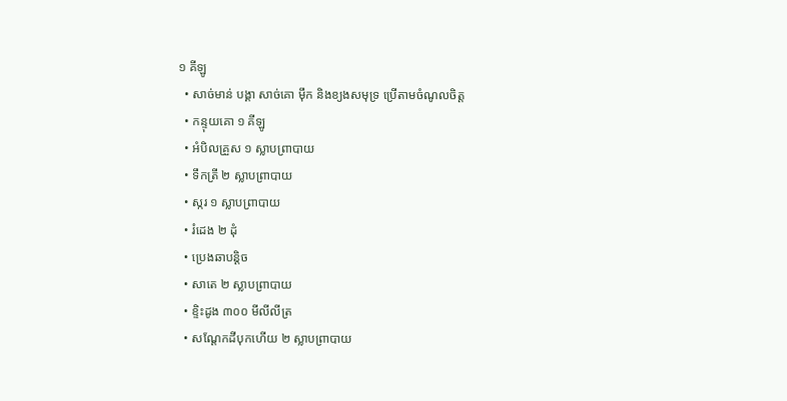១ គីឡូ
  • សាច់មាន់ បង្គា សាច់គោ ម៉ឹក និងខ្យងសមុទ្រ ប្រើតាមចំណូលចិត្ត
  • កន្ទុយគោ ១ គីឡូ
  • អំបិលគ្រួស ១ ស្លាបព្រាបាយ
  • ទឹកត្រី ២ ស្លាបព្រាបាយ
  • ស្ករ ១ ស្លាបព្រាបាយ
  • រំដេង ២ ដុំ
  • ប្រេងឆាបន្តិច
  • សាតេ ២ ស្លាបព្រាបាយ
  • ខ្ទិះដូង ៣០០ មីលីលីត្រ
  • សណ្តែកដីបុកហើយ ២ ស្លាបព្រាបាយ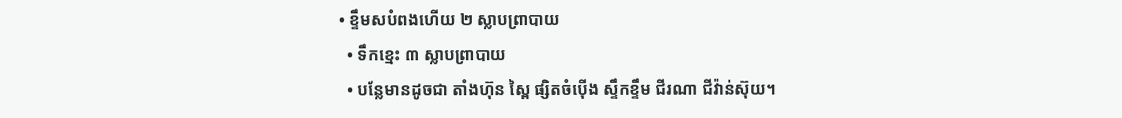• ខ្ទឹមសបំពងហើយ ២ ស្លាបព្រាបាយ
  • ទឹកខ្មេះ ៣ ស្លាបព្រាបាយ
  • បន្លែមានដូចជា តាំងហ៊ុន ស្ពៃ ផ្សិតចំប៉ើង ស្ទឹកខ្ទឹម ជីរណា ជីវ៉ាន់ស៊ុយ។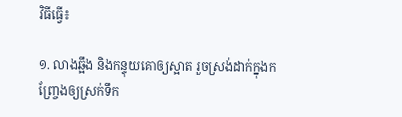វិធីធ្វើ៖

១. លាងឆ្អឹង និងកន្ទុយគោឲ្យស្អាត រួចស្រង់ដាក់ក្នុងកញ្ច្រែងឲ្យស្រក់ទឹក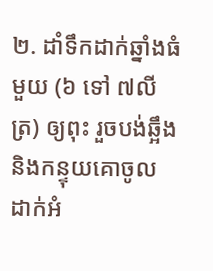២. ដាំទឹកដាក់ឆ្នាំងធំមួយ (៦ ទៅ ៧លីត្រ) ឲ្យពុះ រួចបង់ឆ្អឹង និងកន្ទុយគោចូល ដាក់អំ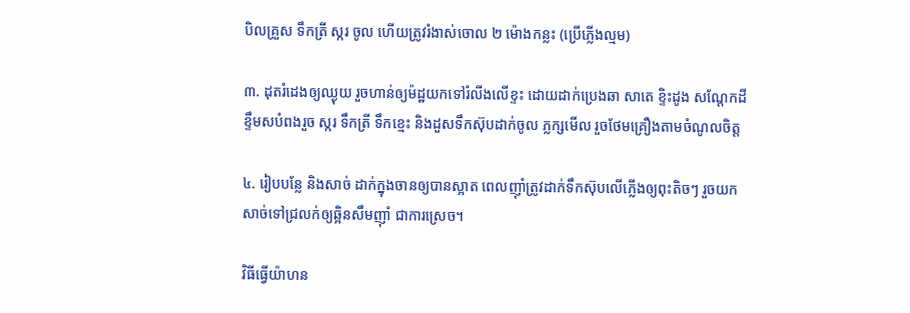បិលគ្រួស ទឹកត្រី ស្ករ ចូល ហើយត្រូវរំងាស់ចោល ២ ម៉ោងកន្លះ (ប្រើភ្លើងល្មម)

៣. ដុតរំដេងឲ្យឈ្ងុយ រួចហាន់ឲ្យម៉ដ្ឋយកទៅរំលីងលើខ្ទះ ដោយដាក់ប្រេងឆា សាតេ ខ្ទិះដូង សណ្តែកដី ខ្ទឹមសបំពងរួច ស្ករ ទឹកត្រី ទឹកខ្មេះ និងដួសទឹកស៊ុបដាក់ចូល ភ្លក្សមើល រួចថែមគ្រឿងតាមចំណូលចិត្ត

៤. រៀបបន្លែ និងសាច់ ដាក់ក្នុងចានឲ្យបានស្អាត ពេលញ៉ាំត្រូវដាក់ទឹកស៊ុបលើភ្លើងឲ្យពុះតិចៗ រួចយកសាច់ទៅជ្រលក់ឲ្យឆ្អិនសឹមញ៉ាំ ជាការស្រេច។

វិធីធ្វើយ៉ាហន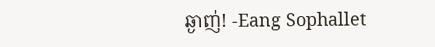ឆ្ងាញ់! -Eang Sophallet